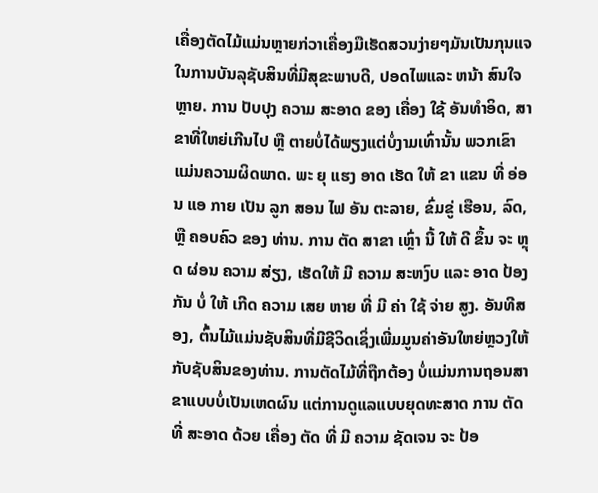ເຄື່ອງຕັດໄມ້ແມ່ນຫຼາຍກ່ວາເຄື່ອງມືເຮັດສວນງ່າຍໆມັນເປັນກຸນແຈໃນການບັນລຸຊັບສິນທີ່ມີສຸຂະພາບດີ, ປອດໄພແລະ ຫນ້າ ສົນໃຈຫຼາຍ. ການ ປັບປຸງ ຄວາມ ສະອາດ ຂອງ ເຄື່ອງ ໃຊ້ ອັນທໍາອິດ, ສາຂາທີ່ໃຫຍ່ເກີນໄປ ຫຼື ຕາຍບໍ່ໄດ້ພຽງແຕ່ບໍ່ງາມເທົ່ານັ້ນ ພວກເຂົາແມ່ນຄວາມຜິດພາດ. ພະ ຍຸ ແຮງ ອາດ ເຮັດ ໃຫ້ ຂາ ແຂນ ທີ່ ອ່ອນ ແອ ກາຍ ເປັນ ລູກ ສອນ ໄຟ ອັນ ຕະລາຍ, ຂົ່ມຂູ່ ເຮືອນ, ລົດ, ຫຼື ຄອບຄົວ ຂອງ ທ່ານ. ການ ຕັດ ສາຂາ ເຫຼົ່າ ນີ້ ໃຫ້ ດີ ຂຶ້ນ ຈະ ຫຼຸດ ຜ່ອນ ຄວາມ ສ່ຽງ, ເຮັດໃຫ້ ມີ ຄວາມ ສະຫງົບ ແລະ ອາດ ປ້ອງ ກັນ ບໍ່ ໃຫ້ ເກີດ ຄວາມ ເສຍ ຫາຍ ທີ່ ມີ ຄ່າ ໃຊ້ ຈ່າຍ ສູງ. ອັນທີສອງ, ຕົ້ນໄມ້ແມ່ນຊັບສິນທີ່ມີຊີວິດເຊິ່ງເພີ່ມມູນຄ່າອັນໃຫຍ່ຫຼວງໃຫ້ກັບຊັບສິນຂອງທ່ານ. ການຕັດໄມ້ທີ່ຖືກຕ້ອງ ບໍ່ແມ່ນການຖອນສາຂາແບບບໍ່ເປັນເຫດຜົນ ແຕ່ການດູແລແບບຍຸດທະສາດ ການ ຕັດ ທີ່ ສະອາດ ດ້ວຍ ເຄື່ອງ ຕັດ ທີ່ ມີ ຄວາມ ຊັດເຈນ ຈະ ປ້ອ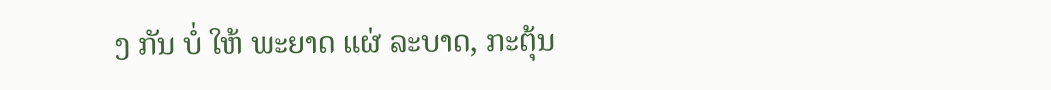ງ ກັນ ບໍ່ ໃຫ້ ພະຍາດ ແຜ່ ລະບາດ, ກະຕຸ້ນ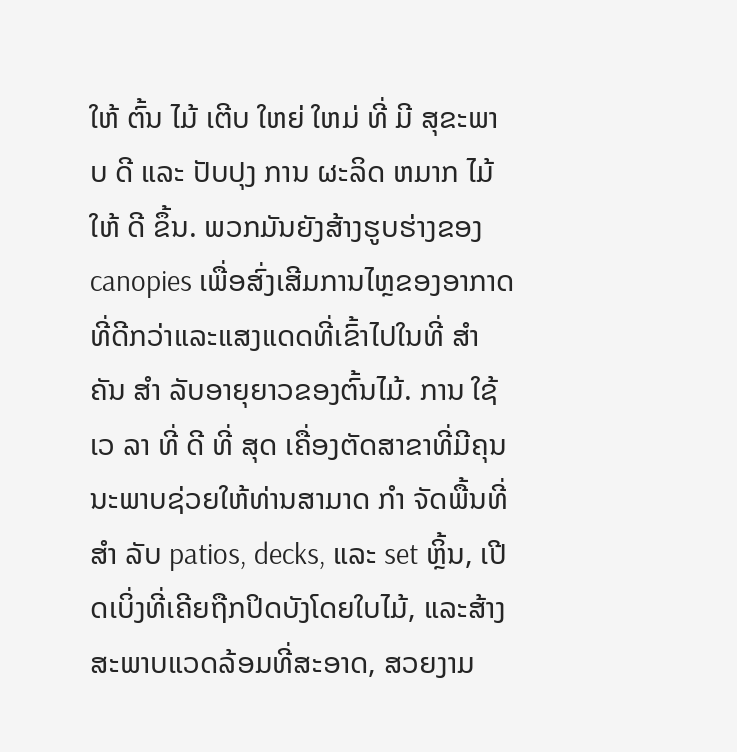ໃຫ້ ຕົ້ນ ໄມ້ ເຕີບ ໃຫຍ່ ໃຫມ່ ທີ່ ມີ ສຸຂະພາບ ດີ ແລະ ປັບປຸງ ການ ຜະລິດ ຫມາກ ໄມ້ ໃຫ້ ດີ ຂຶ້ນ. ພວກມັນຍັງສ້າງຮູບຮ່າງຂອງ canopies ເພື່ອສົ່ງເສີມການໄຫຼຂອງອາກາດທີ່ດີກວ່າແລະແສງແດດທີ່ເຂົ້າໄປໃນທີ່ ສໍາ ຄັນ ສໍາ ລັບອາຍຸຍາວຂອງຕົ້ນໄມ້. ການ ໃຊ້ ເວ ລາ ທີ່ ດີ ທີ່ ສຸດ ເຄື່ອງຕັດສາຂາທີ່ມີຄຸນນະພາບຊ່ວຍໃຫ້ທ່ານສາມາດ ກໍາ ຈັດພື້ນທີ່ ສໍາ ລັບ patios, decks, ແລະ set ຫຼິ້ນ, ເປີດເບິ່ງທີ່ເຄີຍຖືກປິດບັງໂດຍໃບໄມ້, ແລະສ້າງສະພາບແວດລ້ອມທີ່ສະອາດ, ສວຍງາມ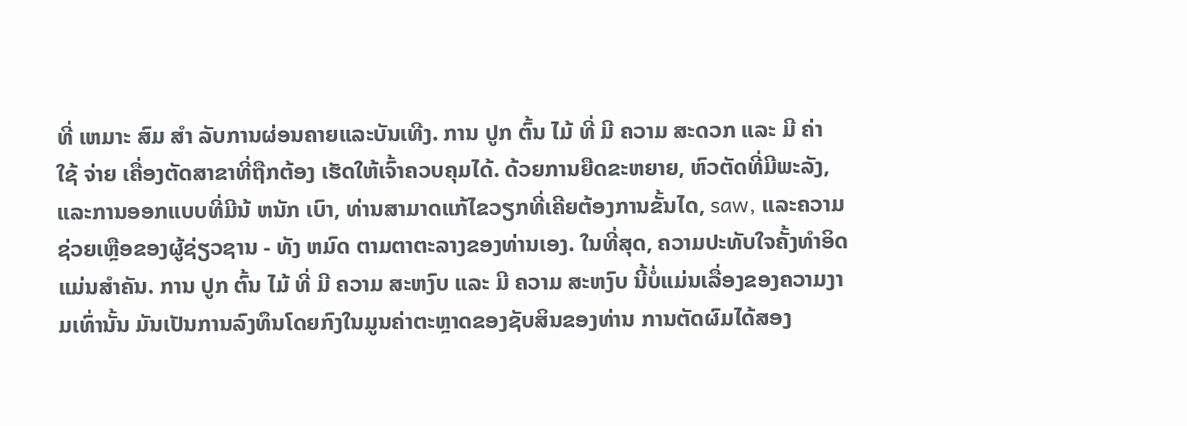ທີ່ ເຫມາະ ສົມ ສໍາ ລັບການຜ່ອນຄາຍແລະບັນເທີງ. ການ ປູກ ຕົ້ນ ໄມ້ ທີ່ ມີ ຄວາມ ສະດວກ ແລະ ມີ ຄ່າ ໃຊ້ ຈ່າຍ ເຄື່ອງຕັດສາຂາທີ່ຖືກຕ້ອງ ເຮັດໃຫ້ເຈົ້າຄວບຄຸມໄດ້. ດ້ວຍການຍືດຂະຫຍາຍ, ຫົວຕັດທີ່ມີພະລັງ, ແລະການອອກແບບທີ່ມີນ້ ຫນັກ ເບົາ, ທ່ານສາມາດແກ້ໄຂວຽກທີ່ເຄີຍຕ້ອງການຂັ້ນໄດ, saw, ແລະຄວາມຊ່ວຍເຫຼືອຂອງຜູ້ຊ່ຽວຊານ - ທັງ ຫມົດ ຕາມຕາຕະລາງຂອງທ່ານເອງ. ໃນທີ່ສຸດ, ຄວາມປະທັບໃຈຄັ້ງທໍາອິດແມ່ນສໍາຄັນ. ການ ປູກ ຕົ້ນ ໄມ້ ທີ່ ມີ ຄວາມ ສະຫງົບ ແລະ ມີ ຄວາມ ສະຫງົບ ນີ້ບໍ່ແມ່ນເລື່ອງຂອງຄວາມງາມເທົ່ານັ້ນ ມັນເປັນການລົງທຶນໂດຍກົງໃນມູນຄ່າຕະຫຼາດຂອງຊັບສິນຂອງທ່ານ ການຕັດຜົມໄດ້ສອງ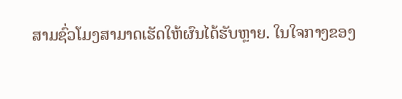ສາມຊົ່ວໂມງສາມາດເຮັດໃຫ້ຜົນໄດ້ຮັບຫຼາຍ. ໃນໃຈກາງຂອງ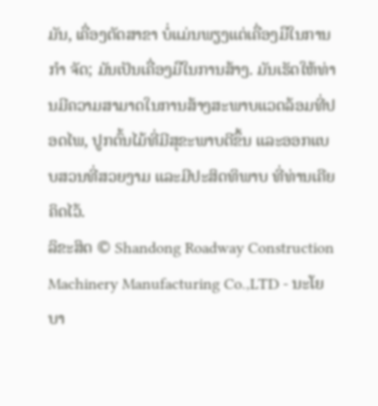ມັນ, ເຄື່ອງຕັດສາຂາ ບໍ່ແມ່ນພຽງແຕ່ເຄື່ອງມືໃນການ ກໍາ ຈັດ; ມັນເປັນເຄື່ອງມືໃນການສ້າງ. ມັນເຮັດໃຫ້ທ່ານມີຄວາມສາມາດໃນການສ້າງສະພາບແວດລ້ອມທີ່ປອດໄພ, ປູກຕົ້ນໄມ້ທີ່ມີສຸຂະພາບດີຂຶ້ນ ແລະອອກແບບສວນທີ່ສວຍງາມ ແລະມີປະສິດທິພາບ ທີ່ທ່ານເຄີຍຄິດໄວ້.
ລິຂະສິດ © Shandong Roadway Construction Machinery Manufacturing Co.,LTD - ນະໂຍບາ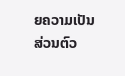ຍຄວາມເປັນສ່ວນຕົວ